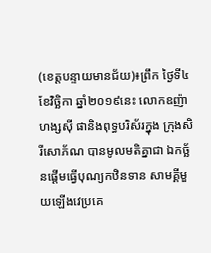(ខេត្តបន្ទាយមានជ័យ)៖ព្រឹក ថ្ងៃទី៤ ខែវិច្ឆិកា ឆ្នាំ២០១៩នេះ លោកឧញ៉ាហង្សស៊ី ផានិងពុទ្ធបរិស័រក្នុង ក្រុងសិរីសោភ័ណ បានមូលមតិគ្នាជា ឯកច្ឆ័នផ្តើមធ្វើបុណ្យកឋិនទាន សាមគ្គីមួយឡើងវេប្រគេ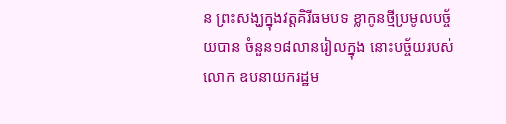ន ព្រះសង្ឃក្នុងវត្តគិរីធមបទ ខ្លាកូនថ្មីប្រមូលបច្ច័យបាន ចំនួន១៨លានរៀលក្នុង នោះបច័្ចយរបស់លោក ឧបនាយករដ្ឋម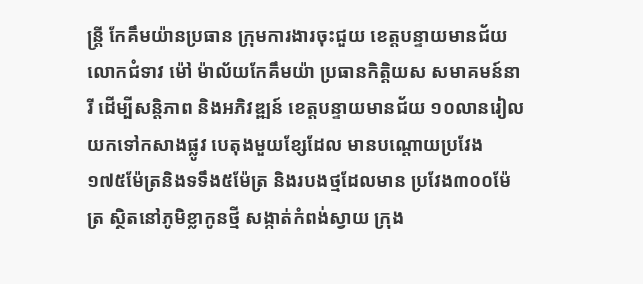ន្ត្រី កែគឹមយ៉ានប្រធាន ក្រុមការងារចុះជួយ ខេត្តបន្ទាយមានជ័យ លោកជំទាវ ម៉ៅ ម៉ាល័យកែគឹមយ៉ា ប្រធានកិត្តិយស សមាគមន៍នារី ដើម្បីសន្តិភាព និងអភិវឌ្ឍន៍ ខេត្តបន្ទាយមានជ័យ ១០លានរៀល យកទៅកសាងផ្លូវ បេតុងមួយខ្សែដែល មានបណ្តោយប្រវែង ១៧៥ម៉ែត្រនិងទទឹង៥ម៉ែត្រ និងរបងថ្មដែលមាន ប្រវែង៣០០ម៉ែត្រ ស្ថិតនៅភូមិខ្លាកូនថ្មី សង្កាត់កំពង់ស្វាយ ក្រុង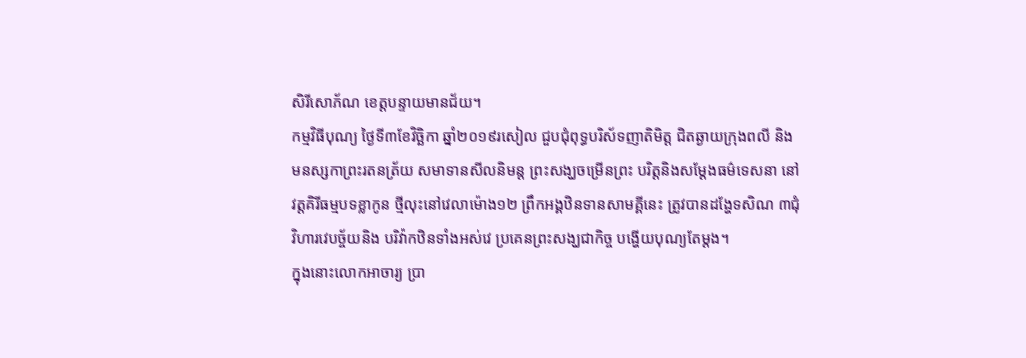សិរីសោភ័ណ ខេត្តបន្ទាយមានជ័យ។
កម្មវិធីបុណ្យ ថ្ងៃទី៣ខែវិច្ឆិកា ឆ្នាំ២០១៩រសៀល ជួបជុំពុទ្ធបរិស័ទញាតិមិត្ត ជិតឆ្ងាយក្រុងពលី និងមនស្សកាព្រះរតនត្រ័យ សមាទានសីលនិមន្ត ព្រះសង្ឃចម្រើនព្រះ បរិត្តនិងសម្តែងធម៌ទេសនា នៅវត្តគិរីធម្មបទខ្លាកូន ថ្មីលុះនៅវេលាម៉ោង១២ ព្រឹកអង្គឋិនទានសាមគ្គីនេះ ត្រូវបានដង្ហែទសិណ ៣ជុំវិហារវេបច្ច័យនិង បរិវ៉ាកឋិនទាំងអស់វេ ប្រគេនព្រះសង្ឃជាកិច្ច បង្ហើយបុណ្យតែម្តង។
ក្នុងនោះលោកអាចារ្យ ប្រា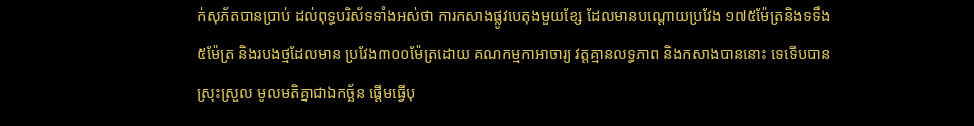ក់សុភ័តបានប្រាប់ ដល់ពុទ្ធបរិស័ទទាំងអស់ថា ការកសាងផ្លូវបេតុងមួយខ្សែ ដែលមានបណ្តោយប្រវែង ១៧៥ម៉ែត្រនិងទទឹង៥ម៉ែត្រ និងរបងថ្មដែលមាន ប្រវែង៣០០ម៉ែត្រដោយ គណកម្មកាអាចារ្យ វត្តគ្មានលទ្ធភាព និងកសាងបាននោះ ទេទើបបានស្រុះស្រួល មូលមតិគ្នាជាឯកច្ឆ័ន ផ្តើមធ្វើបុ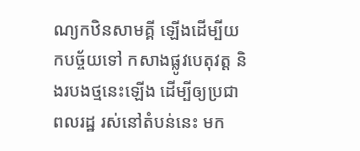ណ្យកឋិនសាមគ្គី ឡើងដើម្បីយកបច្ច័យទៅ កសាងផ្លូវបេតុវត្ត និងរបងថ្មនេះឡើង ដើម្បីឲ្យប្រជាពលរដ្ឋ រស់នៅតំបន់នេះ មក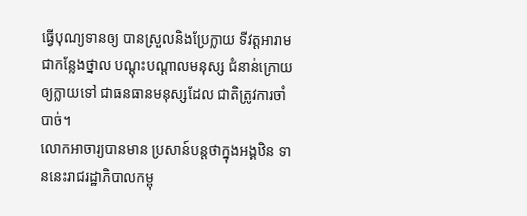ធ្វើបុណ្យទានឲ្យ បានស្រួលនិងប្រែក្លាយ ទីវត្តអារាមជាកន្លែងថ្នាល បណ្តុះបណ្តាលមនុស្ស ជំនាន់ក្រោយឲ្យក្លាយទៅ ជាធនធានមនុស្សដែល ជាតិត្រូវការចាំបាច់។
លោកអាចារ្យបានមាន ប្រសាន៍បន្តថាក្នុងអង្គឋិន ទាននេះរាជរដ្ឋាភិបាលកម្ពុ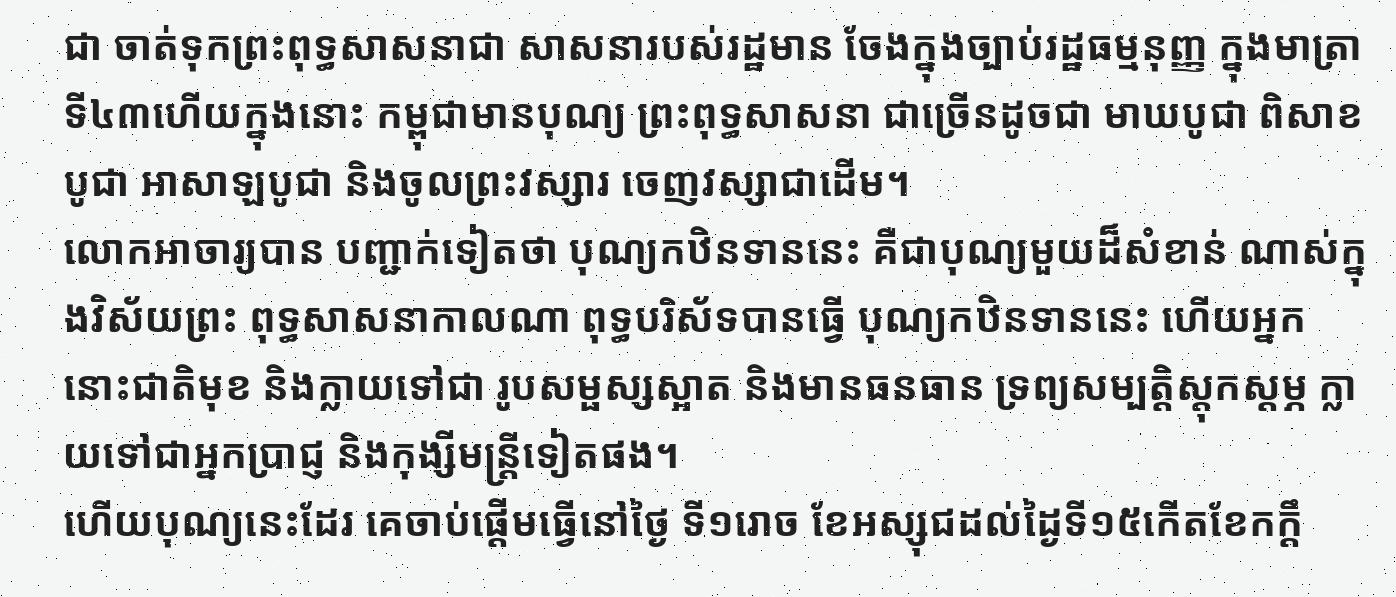ជា ចាត់ទុកព្រះពុទ្ធសាសនាជា សាសនារបស់រដ្ឋមាន ចែងក្នុងច្បាប់រដ្ឋធម្មនុញ្ញ ក្នុងមាត្រាទី៤៣ហើយក្នុងនោះ កម្ពុជាមានបុណ្យ ព្រះពុទ្ធសាសនា ជាច្រើនដូចជា មាឃបូជា ពិសាខបូជា អាសាឡបូជា និងចូលព្រះវស្សារ ចេញវស្សាជាដើម។
លោកអាចារ្យបាន បញ្ជាក់ទៀតថា បុណ្យកឋិនទាននេះ គឺជាបុណ្យមួយដ៏សំខាន់ ណាស់ក្នុងវិស័យព្រះ ពុទ្ធសាសនាកាលណា ពុទ្ធបរិស័ទបានធ្វើ បុណ្យកឋិនទាននេះ ហើយអ្នកនោះជាតិមុខ និងក្លាយទៅជា រូបសម្ផស្សស្អាត និងមានធនធាន ទ្រព្យសម្បត្តិស្តុកស្តម្ភ ក្លាយទៅជាអ្នកប្រាជ្ញ និងកុង្សីមន្ត្រីទៀតផង។
ហើយបុណ្យនេះដែរ គេចាប់ផ្តើមធ្វើនៅថ្ងៃ ទី១រោច ខែអស្សុជដល់ដ្ងៃទី១៥កើតខែកក្តឹ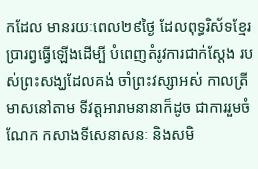កដែល មានរយៈពេល២៩ថ្ងៃ ដែលពុទ្ធរិស័ទខ្មែរ ប្រារព្វធ្វើឡើងដើម្បី បំពេញតំរូវការជាក់ស្តែង របស់ព្រះសង្ឃដែលគង់ ចាំព្រះវស្សាអស់ កាលត្រីមាសនៅតាម ទីវត្តអារាមនានាក៏ដូច ជាការរួមចំណែក កសាងទីសេនាសនៈ និងសមិ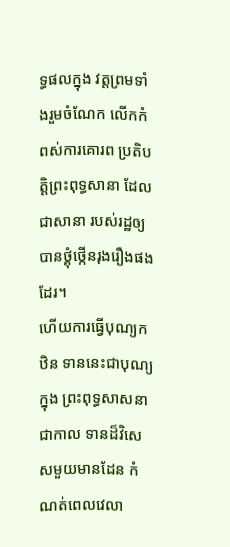ទ្ធផលក្នុង វត្តព្រមទាំងរួមចំណែក លើកកំពស់ការគោរព ប្រតិបត្តិព្រះពុទ្ធសានា ដែលជាសានា របស់រដ្ឋឲ្យ បានថ្គុំថ្កើនរុងរឿងផងដែរ។
ហើយការធ្វើបុណ្យកឋិន ទាននេះជាបុណ្យក្នុង ព្រះពុទ្ធសាសនាជាកាល ទានដ៏វិសេសមួយមានដែន កំណត់ពេលវេលា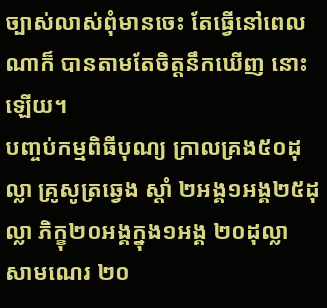ច្បាស់លាស់ពុំមានចេះ តែធ្វើនៅពេលណាក៏ បានតាមតែចិត្តនឹកឃើញ នោះឡើយ។
បញ្ចប់កម្មពិធីបុណ្យ ក្រាលគ្រង៥០ដុល្លា គ្រូសូត្រឆ្វេង ស្តាំ ២អង្គ១អង្គ២៥ដុល្លា ភិក្ខុ២០អង្គក្នុង១អង្គ ២០ដុល្លា សាមណេរ ២០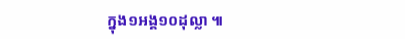ក្នុង១អង្គ១០ដុល្លា ៕